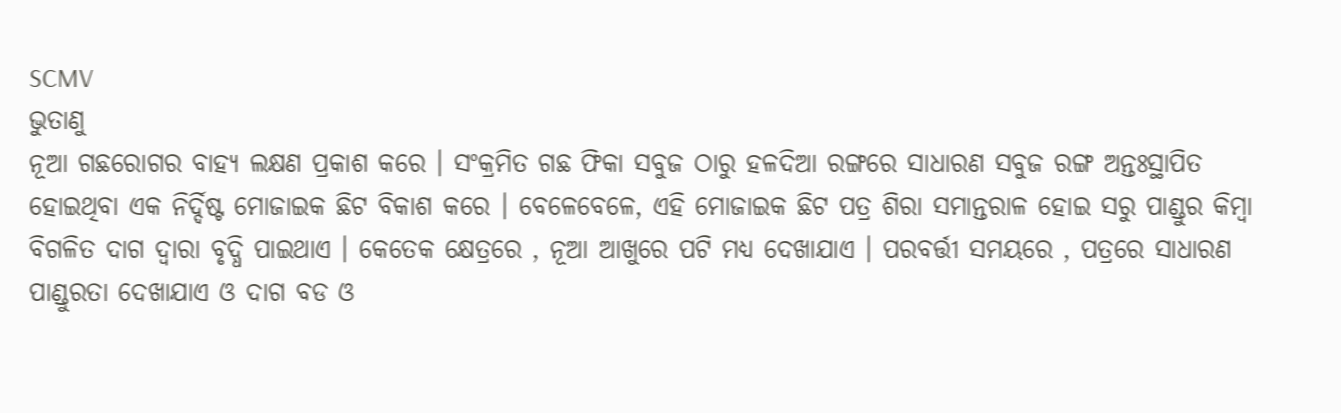SCMV
ଭୁତାଣୁ
ନୂଆ ଗଛରୋଗର ବାହ୍ୟ ଲକ୍ଷଣ ପ୍ରକାଶ କରେ । ସଂକ୍ରମିତ ଗଛ ଫିକା ସବୁଜ ଠାରୁ ହଳଦିଆ ରଙ୍ଗରେ ସାଧାରଣ ସବୁଜ ରଙ୍ଗ ଅନ୍ତଃସ୍ଥାପିତ ହୋଇଥିବା ଏକ ନିର୍ଦ୍ଦିଷ୍ଟ ମୋଜାଇକ ଛିଟ ବିକାଶ କରେ । ବେଳେବେଳେ, ଏହି ମୋଜାଇକ ଛିଟ ପତ୍ର ଶିରା ସମାନ୍ତରାଳ ହୋଇ ସରୁ ପାଣ୍ଡୁର କିମ୍ବା ବିଗଳିତ ଦାଗ ଦ୍ଵାରା ବୃଦ୍ଧି ପାଇଥାଏ । କେତେକ କ୍ଷେତ୍ରରେ , ନୂଆ ଆଖୁରେ ପଟି ମଧ୍ୟ ଦେଖାଯାଏ । ପରବର୍ତ୍ତୀ ସମୟରେ , ପତ୍ରରେ ସାଧାରଣ ପାଣ୍ଡୁରତା ଦେଖାଯାଏ ଓ ଦାଗ ବଡ ଓ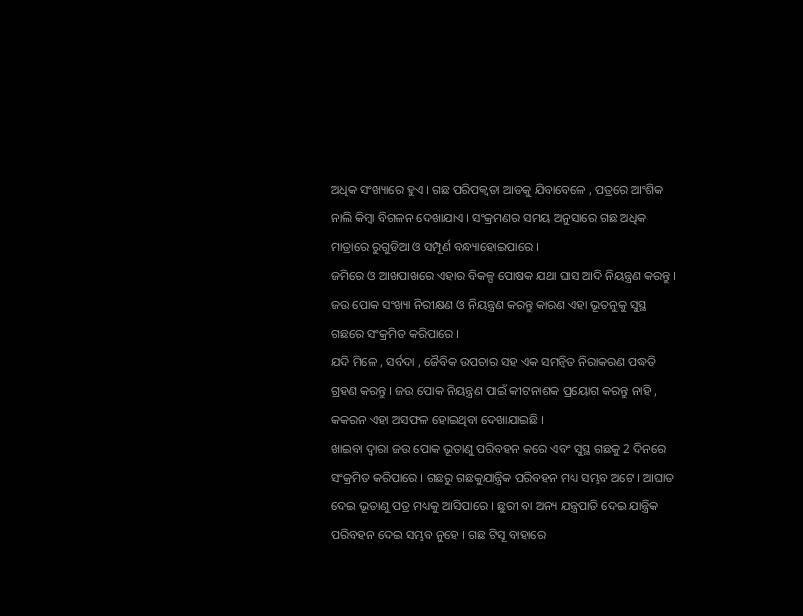ଅଧିକ ସଂଖ୍ୟାରେ ହୁଏ । ଗଛ ପରିପକ୍ଵତା ଆଡକୁ ଯିବାବେଳେ , ପତ୍ରରେ ଆଂଶିକ ନାଲି କିମ୍ବା ବିଗଳନ ଦେଖାଯାଏ । ସଂକ୍ରମଣର ସମୟ ଅନୁସାରେ ଗଛ ଅଧିକ ମାତ୍ରାରେ ରୁଗୁଡିଆ ଓ ସମ୍ପୂର୍ଣ ବନ୍ଧ୍ୟାହୋଇପାରେ ।
ଜମିରେ ଓ ଆଖପାଖରେ ଏହାର ବିକଳ୍ପ ପୋଷକ ଯଥା ଘାସ ଆଦି ନିୟନ୍ତ୍ରଣ କରନ୍ତୁ । ଜଉ ପୋକ ସଂଖ୍ୟା ନିରୀକ୍ଷଣ ଓ ନିୟନ୍ତ୍ରଣ କରନ୍ତୁ କାରଣ ଏହା ଭୂତନୁକୁ ସୁସ୍ଥ ଗଛରେ ସଂକ୍ରମିତ କରିପାରେ ।
ଯଦି ମିଳେ , ସର୍ବଦା , ଜୈବିକ ଉପଚାର ସହ ଏକ ସମନ୍ଵିତ ନିରାକରଣ ପଦ୍ଧତି ଗ୍ରହଣ କରନ୍ତୁ । ଜଉ ପୋକ ନିୟନ୍ତ୍ରଣ ପାଇଁ କୀଟନାଶକ ପ୍ରୟୋଗ କରନ୍ତୁ ନାହି , କକରନ ଏହା ଅସଫଳ ହୋଇଥିବା ଦେଖାଯାଇଛି ।
ଖାଇବା ଦ୍ଵାରା ଜଉ ପୋକ ଭୂତାଣୁ ପରିବହନ କରେ ଏବଂ ସୁସ୍ଥ ଗଛକୁ 2 ଦିନରେ ସଂକ୍ରମିତ କରିପାରେ । ଗଛରୁ ଗଛକୁଯାନ୍ତ୍ରିକ ପରିବହନ ମଧ୍ୟ ସମ୍ଭବ ଅଟେ । ଆଘାତ ଦେଇ ଭୂତାଣୁ ପତ୍ର ମଧ୍ୟକୁ ଆସିପାରେ । ଛୁରୀ ବା ଅନ୍ୟ ଯନ୍ତ୍ରପାତି ଦେଇ ଯାନ୍ତ୍ରିକ ପରିବହନ ଦେଇ ସମ୍ଭବ ନୁହେ । ଗଛ ଟିସୂ ବାହାରେ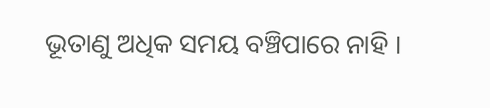ଭୂତାଣୁ ଅଧିକ ସମୟ ବଞ୍ଚିପାରେ ନାହି ।